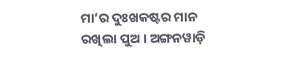ମା’ର ଦୁଃଖକଷ୍ଟର ମାନ ରଖିଲା ପୁଅ । ଅଙ୍ଗନୱାଡ଼ି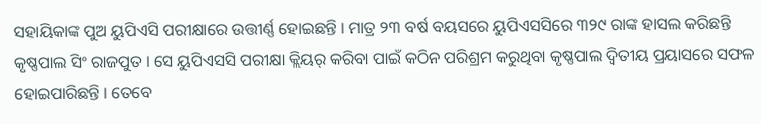ସହାୟିକାଙ୍କ ପୁଅ ୟୁପିଏସି ପରୀକ୍ଷାରେ ଉତ୍ତୀର୍ଣ୍ଣ ହୋଇଛନ୍ତି । ମାତ୍ର ୨୩ ବର୍ଷ ବୟସରେ ୟୁପିଏସସିରେ ୩୨୯ ରାଙ୍କ ହାସଲ କରିଛନ୍ତି କୃଷ୍ଣପାଲ ସିଂ ରାଜପୁତ । ସେ ୟୁପିଏସସି ପରୀକ୍ଷା କ୍ଲିୟର୍ କରିବା ପାଇଁ କଠିନ ପରିଶ୍ରମ କରୁଥିବା କୃଷ୍ଣପାଲ ଦ୍ୱିତୀୟ ପ୍ରୟାସରେ ସଫଳ ହୋଇପାରିଛନ୍ତି । ତେବେ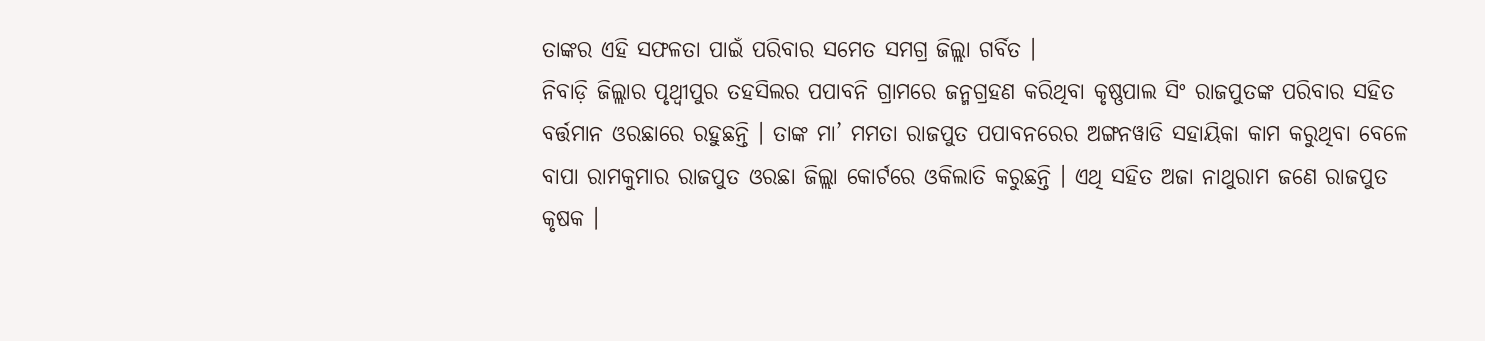ତାଙ୍କର ଏହି ସଫଳତା ପାଇଁ ପରିବାର ସମେତ ସମଗ୍ର ଜିଲ୍ଲା ଗର୍ବିତ ।
ନିବାଡ଼ି ଜିଲ୍ଲାର ପୃଥ୍ୱୀପୁର ତହସିଲର ପପାବନି ଗ୍ରାମରେ ଜନ୍ମଗ୍ରହଣ କରିଥିବା କୃଷ୍ଣପାଲ ସିଂ ରାଜପୁତଙ୍କ ପରିବାର ସହିତ ବର୍ତ୍ତମାନ ଓରଛାରେ ରହୁଛନ୍ତି । ତାଙ୍କ ମା’ ମମତା ରାଜପୁତ ପପାବନରେର ଅଙ୍ଗନୱାଡି ସହାୟିକା କାମ କରୁଥିବା ବେଳେ ବାପା ରାମକୁମାର ରାଜପୁତ ଓରଛା ଜିଲ୍ଲା କୋର୍ଟରେ ଓକିଲାତି କରୁଛନ୍ତି । ଏଥି ସହିତ ଅଜା ନାଥୁରାମ ଜଣେ ରାଜପୁତ କୃଷକ ।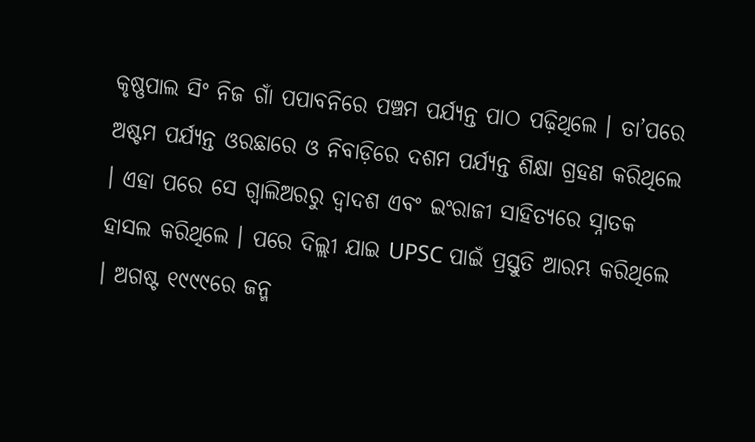କୃଷ୍ଣପାଲ ସିଂ ନିଜ ଗାଁ ପପାବନିରେ ପଞ୍ଚମ ପର୍ଯ୍ୟନ୍ତ ପାଠ ପଢ଼ିଥିଲେ । ତା’ପରେ ଅଷ୍ଟମ ପର୍ଯ୍ୟନ୍ତ ଓରଛାରେ ଓ ନିବାଡ଼ିରେ ଦଶମ ପର୍ଯ୍ୟନ୍ତ ଶିକ୍ଷା ଗ୍ରହଣ କରିଥିଲେ । ଏହା ପରେ ସେ ଗ୍ୱାଲିଅରରୁ ଦ୍ୱାଦଶ ଏବଂ ଇଂରାଜୀ ସାହିତ୍ୟରେ ସ୍ନାତକ ହାସଲ କରିଥିଲେ । ପରେ ଦିଲ୍ଲୀ ଯାଇ UPSC ପାଇଁ ପ୍ରସ୍ତୁତି ଆରମ୍ଭ କରିଥିଲେ । ଅଗଷ୍ଟ ୧୯୯୯ରେ ଜନ୍ମ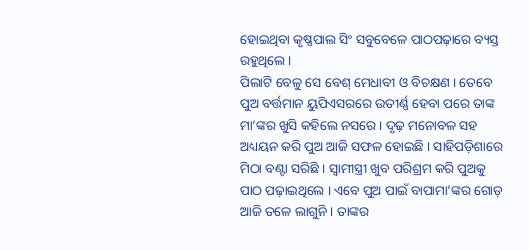ହୋଇଥିବା କୃଷ୍ଣପାଲ ସିଂ ସବୁବେଳେ ପାଠପଢ଼ାରେ ବ୍ୟସ୍ତ ରହୁଥିଲେ ।
ପିଲାଟି ବେଳୁ ସେ ବେଶ୍ ମେଧାବୀ ଓ ବିଚକ୍ଷଣ । ତେବେ ପୁଅ ବର୍ତ୍ତମାନ ୟୁପିଏସରରେ ଉତୀର୍ଣ୍ଣ ହେବା ପରେ ତାଙ୍କ ମା’ଙ୍କର ଖୁସି କହିଲେ ନସରେ । ଦୃଢ଼ ମନୋବଳ ସହ ଅଧ୍ୟୟନ କରି ପୁଅ ଆଜି ସଫଳ ହୋଇଛି । ସାହିପଡ଼ିଶାରେ ମିଠା ବଣ୍ଟା ସରିଛି । ସ୍ୱାମୀସ୍ତ୍ରୀ ଖୁବ ପରିଶ୍ରମ କରି ପୁଅକୁ ପାଠ ପଢ଼ାଇଥିଲେ । ଏବେ ପୁଅ ପାଇଁ ବାପାମା’ଙ୍କର ଗୋଡ଼ ଆଜି ତଳେ ଲାଗୁନି । ତାଙ୍କର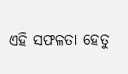ଏହି ସଫଳତା ହେତୁ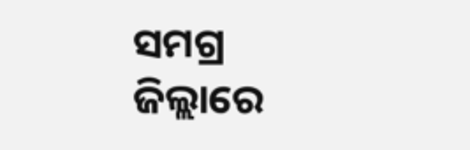ସମଗ୍ର ଜିଲ୍ଲାରେ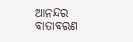ଆନନ୍ଦର ବାତାବରଣ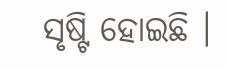ସୃଷ୍ଟି ହୋଇଛି ।